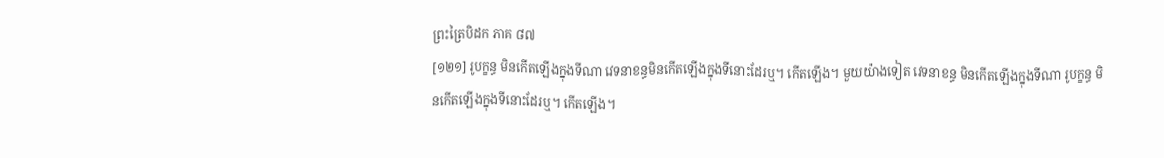ព្រះត្រៃបិដក ភាគ ៨៧
[១២១] រូបក្ខន្ធ មិនកើតឡើងក្នុងទីណា វេទនាខន្ធមិនកើតឡើងក្នុងទីនោះដែរឬ។ កើតឡើង។ មួយយ៉ាងទៀត វេទនាខន្ធ មិនកើតឡើងក្នុងទីណា រូបក្ខន្ធ មិនកើតឡើងក្នុងទីនោះដែរឬ។ កើតឡើង។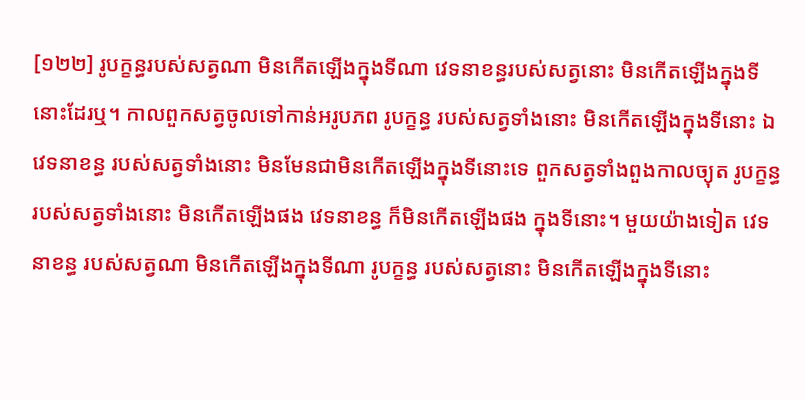[១២២] រូបក្ខន្ធរបស់សត្វណា មិនកើតឡើងក្នុងទីណា វេទនាខន្ធរបស់សត្វនោះ មិនកើតឡើងក្នុងទីនោះដែរឬ។ កាលពួកសត្វចូលទៅកាន់អរូបភព រូបក្ខន្ធ របស់សត្វទាំងនោះ មិនកើតឡើងក្នុងទីនោះ ឯវេទនាខន្ធ របស់សត្វទាំងនោះ មិនមែនជាមិនកើតឡើងក្នុងទីនោះទេ ពួកសត្វទាំងពួងកាលច្យុត រូបក្ខន្ធ របស់សត្វទាំងនោះ មិនកើតឡើងផង វេទនាខន្ធ ក៏មិនកើតឡើងផង ក្នុងទីនោះ។ មួយយ៉ាងទៀត វេទនាខន្ធ របស់សត្វណា មិនកើតឡើងក្នុងទីណា រូបក្ខន្ធ របស់សត្វនោះ មិនកើតឡើងក្នុងទីនោះ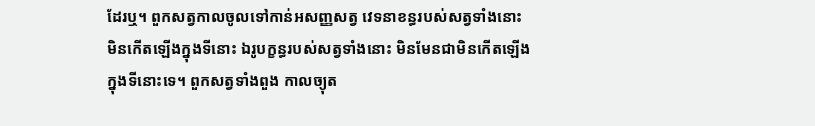ដែរឬ។ ពួកសត្វកាលចូលទៅកាន់អសញ្ញសត្វ វេទនាខន្ធរបស់សត្វទាំងនោះ មិនកើតឡើងក្នុងទីនោះ ឯរូបក្ខន្ធរបស់សត្វទាំងនោះ មិនមែនជាមិនកើតឡើងក្នុងទីនោះទេ។ ពួកសត្វទាំងពួង កាលច្យុត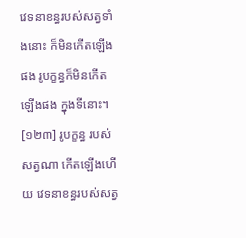វេទនាខន្ធរបស់សត្វទាំងនោះ ក៏មិនកើតឡើងផង រូបក្ខន្ធក៏មិនកើតឡើងផង ក្នុងទីនោះ។
[១២៣] រូបក្ខន្ធ របស់សត្វណា កើតឡើងហើយ វេទនាខន្ធរបស់សត្វ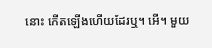នោះ កើតឡើងហើយដែរឬ។ អើ។ មួយ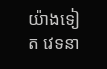យ៉ាងទៀត វេទនា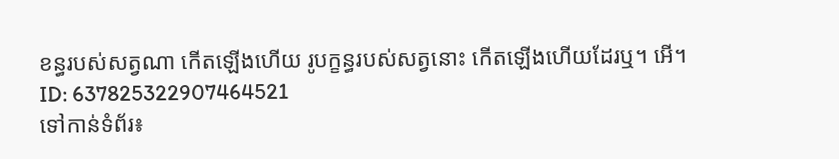ខន្ធរបស់សត្វណា កើតឡើងហើយ រូបក្ខន្ធរបស់សត្វនោះ កើតឡើងហើយដែរឬ។ អើ។
ID: 637825322907464521
ទៅកាន់ទំព័រ៖